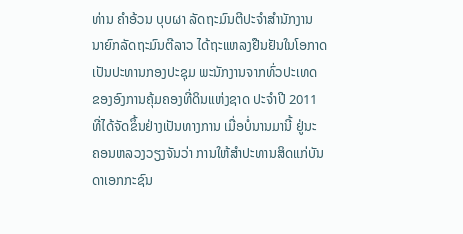ທ່ານ ຄໍາອ້ວນ ບຸບຜາ ລັດຖະມົນຕີປະຈຳສຳນັກງານ
ນາຍົກລັດຖະມົນຕີລາວ ໄດ້ຖະແຫລງຢືນຢັນໃນໂອກາດ
ເປັນປະທານກອງປະຊຸມ ພະນັກງານຈາກທົ່ວປະເທດ
ຂອງອົງການຄຸ້ມຄອງທີ່ດິນແຫ່ງຊາດ ປະຈຳປີ 2011
ທີ່ໄດ້ຈັດຂຶ້ນຢ່າງເປັນທາງການ ເມື່ອບໍ່ນານມານີ້ ຢູ່ນະ
ຄອນຫລວງວຽງຈັນວ່າ ການໃຫ້ສຳປະທານສິດແກ່ບັນ
ດາເອກກະຊົນ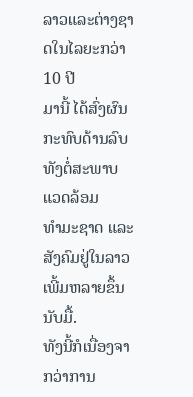ລາວແລະຕ່າງຊາດໃນໄລຍະກວ່າ 10 ປີ
ມານີ້ ໄດ້ສົ່ງຜົນກະທົບດ້ານລົບທັງຕໍ່ສະພາບແວດລ້ອມ
ທຳມະຊາດ ແລະສັງຄົມຢູ່ໃນລາວເພີ້ມຫລາຍຂຶ້ນນັບມື້.
ທັງນີ້ກໍເນື່ອງຈາກວ່າການ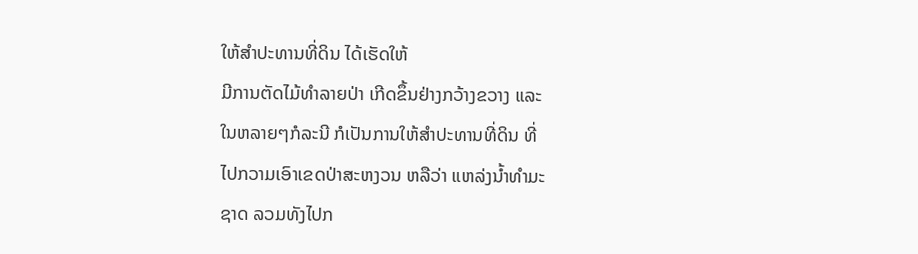ໃຫ້ສຳປະທານທີ່ດິນ ໄດ້ເຮັດໃຫ້
ມີການຕັດໄມ້ທຳລາຍປ່າ ເກີດຂຶ້ນຢ່າງກວ້າງຂວາງ ແລະ
ໃນຫລາຍໆກໍລະນີ ກໍເປັນການໃຫ້ສຳປະທານທີ່ດິນ ທີ່
ໄປກວາມເອົາເຂດປ່າສະຫງວນ ຫລືວ່າ ແຫລ່ງນໍ້າທຳມະ
ຊາດ ລວມທັງໄປກ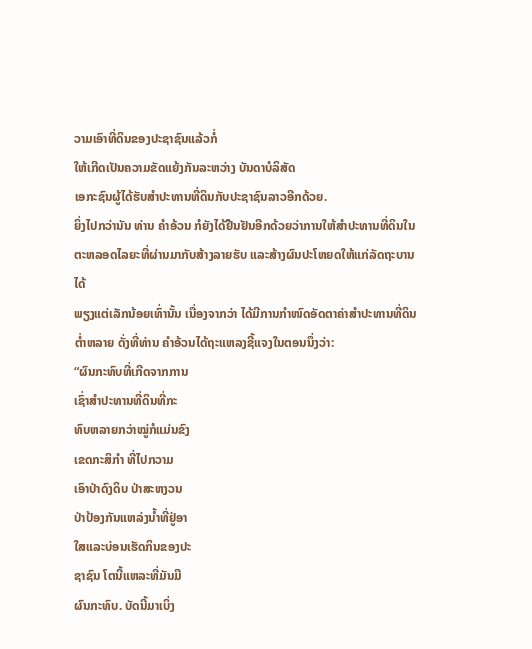ວາມເອົາທີ່ດິນຂອງປະຊາຊົນແລ້ວກໍ່
ໃຫ້ເກີດເປັນຄວາມຂັດແຍ້ງກັນລະຫວ່າງ ບັນດາບໍລິສັດ
ເອກະຊົນຜູ້ໄດ້ຮັບສຳປະທານທີ່ດິນກັບປະຊາຊົນລາວອີກດ້ວຍ.
ຍິ່ງໄປກວ່ານັນ ທ່ານ ຄຳອ້ວນ ກໍຍັງໄດ້ຢືນຢັນອີກດ້ວຍວ່າການໃຫ້ສຳປະທານທີ່ດິນໃນ
ຕະຫລອດໄລຍະທີ່ຜ່ານມາກັບສ້າງລາຍຮັບ ແລະສ້າງຜົນປະໂຫຍດໃຫ້ແກ່ລັດຖະບານໄດ້
ພຽງແຕ່ເລັກນ້ອຍເທົ່ານັ້ນ ເນື່ອງຈາກວ່າ ໄດ້ມີການກຳໜົດອັດຕາຄ່າສຳປະທານທີ່ດິນ
ຕໍ່າຫລາຍ ດັ່ງທີ່ທ່ານ ຄຳອ້ວນໄດ້ຖະແຫລງຊີ້ແຈງໃນຕອນນຶ່ງວ່າ:
“ຜົນກະທົບທີ່ເກີດຈາກການ
ເຊົ່າສຳປະທານທີ່ດິນທີ່ກະ
ທົບຫລາຍກວ່າໝູ່ກໍແມ່ນຂົງ
ເຂດກະສິກໍາ ທີ່ໄປກວາມ
ເອົາປ່າດົງດິບ ປ່າສະຫງວນ
ປ່າປ້ອງກັນແຫລ່ງນໍ້າທີ່ຢູ່ອາ
ໃສແລະບ່ອນເຮັດກິນຂອງປະ
ຊາຊົນ ໂຕນີ້ແຫລະທີ່ມັນມີ
ຜົນກະທົບ. ບັດນີ້ມາເບິ່ງ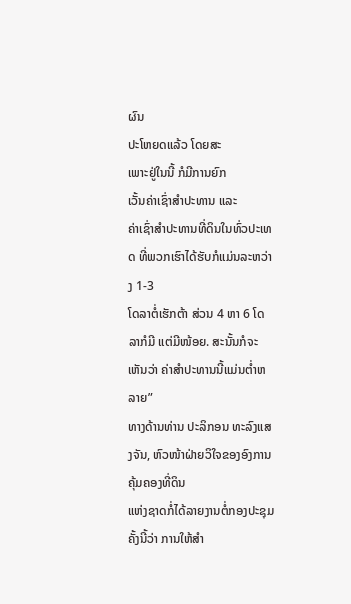ຜົນ
ປະໂຫຍດແລ້ວ ໂດຍສະ
ເພາະຢູ່ໃນນີ້ ກໍມີການຍົກ
ເວັ້ນຄ່າເຊົ່າສໍາປະທານ ແລະ
ຄ່າເຊົ່າສໍາປະທານທີ່ດິນໃນທົ່ວປະເທດ ທີ່ພວກເຮົາໄດ້ຮັບກໍແມ່ນລະຫວ່າງ 1-3
ໂດລາຕໍ່ເຮັກຕ້າ ສ່ວນ 4 ຫາ 6 ໂດລາກໍມີ ແຕ່ມີໜ້ອຍ. ສະນັ້ນກໍຈະເຫັນວ່າ ຄ່າສໍາປະທານນີ້ແມ່ນຕໍ່າຫລາຍ”
ທາງດ້ານທ່ານ ປະລິກອນ ທະລົງແສງຈັນ, ຫົວໜ້າຝ່າຍວິໃຈຂອງອົງການຄຸ້ມຄອງທີ່ດິນ
ແຫ່ງຊາດກໍ່ໄດ້ລາຍງານຕໍ່ກອງປະຊຸມຄັ້ງນີ້ວ່າ ການໃຫ້ສຳ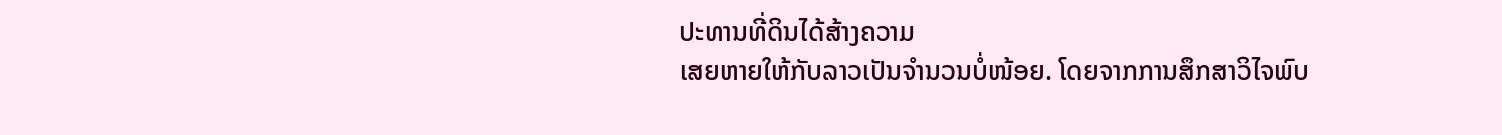ປະທານທີ່ດິນໄດ້ສ້າງຄວາມ
ເສຍຫາຍໃຫ້ກັບລາວເປັນຈຳນວນບໍ່ໜ້ອຍ. ໂດຍຈາກການສຶກສາວິໄຈພົບ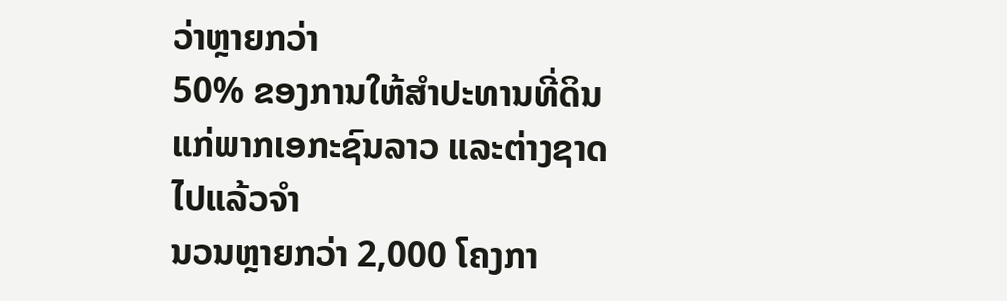ວ່າຫຼາຍກວ່າ
50% ຂອງການໃຫ້ສໍາປະທານທີ່ດິນແກ່ພາກເອກະຊົນລາວ ແລະຕ່າງຊາດໄປແລ້ວຈຳ
ນວນຫຼາຍກວ່າ 2,000 ໂຄງກາ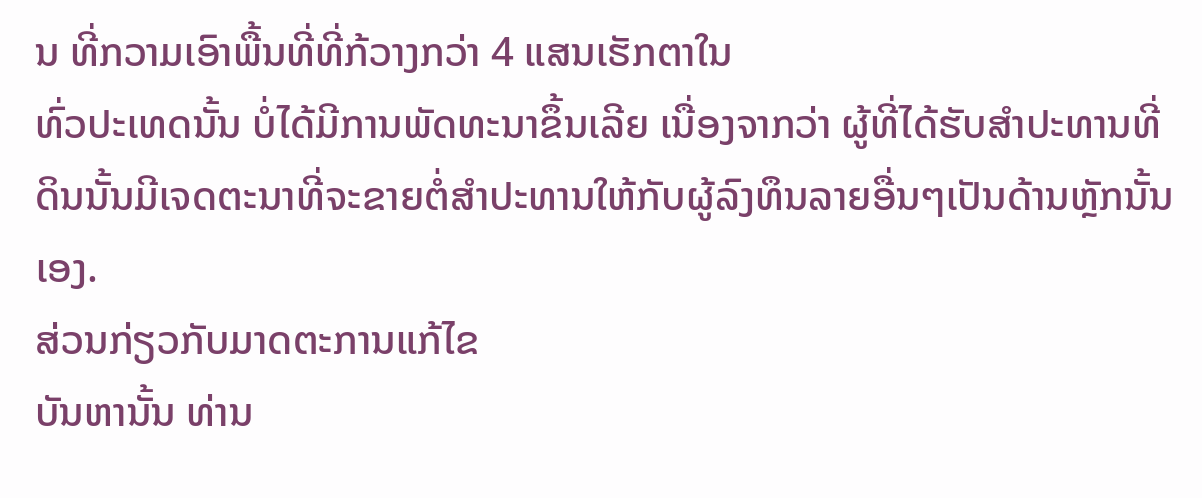ນ ທີ່ກວາມເອົາພື້ນທີ່ທີ່ກ້ວາງກວ່າ 4 ແສນເຮັກຕາໃນ
ທົ່ວປະເທດນັ້ນ ບໍ່ໄດ້ມີການພັດທະນາຂຶ້ນເລີຍ ເນື່ອງຈາກວ່າ ຜູ້ທີ່ໄດ້ຮັບສໍາປະທານທີ່
ດິນນັ້ນມີເຈດຕະນາທີ່ຈະຂາຍຕໍ່ສຳປະທານໃຫ້ກັບຜູ້ລົງທຶນລາຍອື່ນໆເປັນດ້ານຫຼັກນັ້ນ ເອງ.
ສ່ວນກ່ຽວກັບມາດຕະການແກ້ໄຂ
ບັນຫານັ້ນ ທ່ານ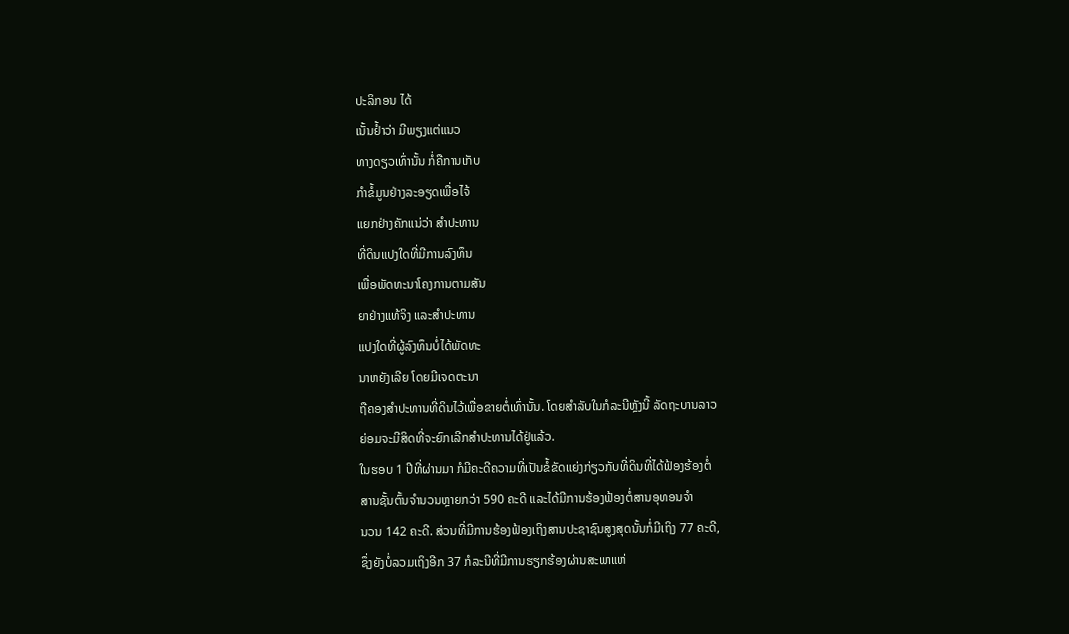ປະລິກອນ ໄດ້
ເນັ້ນຢ້ຳວ່າ ມີພຽງແຕ່ແນວ
ທາງດຽວເທົ່ານັ້ນ ກໍ່ຄືການເກັບ
ກໍາຂໍ້ມູນຢ່າງລະອຽດເພື່ອໄຈ້
ແຍກຢ່າງຄັກແນ່ວ່າ ສໍາປະທານ
ທີ່ດິນແປງໃດທີ່ມີການລົງທຶນ
ເພື່ອພັດທະນາໂຄງການຕາມສັນ
ຍາຢ່າງແທ້ຈິງ ແລະສໍາປະທານ
ແປງໃດທີ່ຜູ້ລົງທຶນບໍ່ໄດ້ພັດທະ
ນາຫຍັງເລີຍ ໂດຍມີເຈດຕະນາ
ຖືຄອງສໍາປະທານທີ່ດິນໄວ້ເພື່ອຂາຍຕໍ່ເທົ່ານັ້ນ. ໂດຍສໍາລັບໃນກໍລະນີຫຼັງນີ້ ລັດຖະບານລາວ
ຍ່ອມຈະມີສິດທີ່ຈະຍົກເລີກສຳປະທານໄດ້ຢູ່ແລ້ວ.
ໃນຮອບ 1 ປີທີ່ຜ່ານມາ ກໍມີຄະດີຄວາມທີ່ເປັນຂໍ້ຂັດແຍ່ງກ່ຽວກັບທີ່ດິນທີ່ໄດ້ຟ້ອງຮ້ອງຕໍ່
ສານຊັ້ນຕົ້ນຈຳນວນຫຼາຍກວ່າ 590 ຄະດີ ແລະໄດ້ມີການຮ້ອງຟ້ອງຕໍ່ສານອຸທອນຈໍາ
ນວນ 142 ຄະດີ. ສ່ວນທີ່ມີການຮ້ອງຟ້ອງເຖິງສານປະຊາຊົນສູງສຸດນັ້ນກໍ່ມີເຖິງ 77 ຄະດີ,
ຊຶ່ງຍັງບໍ່ລວມເຖິງອີກ 37 ກໍລະນີທີ່ມີການຮຽກຮ້ອງຜ່ານສະພາແຫ່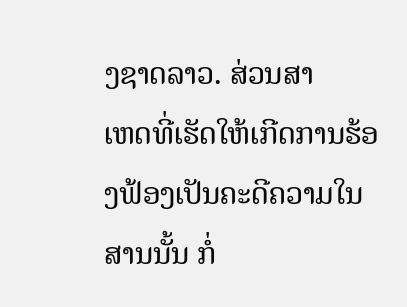ງຊາດລາວ. ສ່ວນສາ
ເຫດທີ່ເຮັດໃຫ້ເກີດການຮ້ອງຟ້ອງເປັນຄະດີຄວາມໃນສານນັ້ນ ກໍ່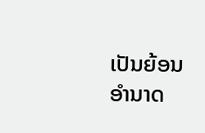ເປັນຍ້ອນອຳນາດ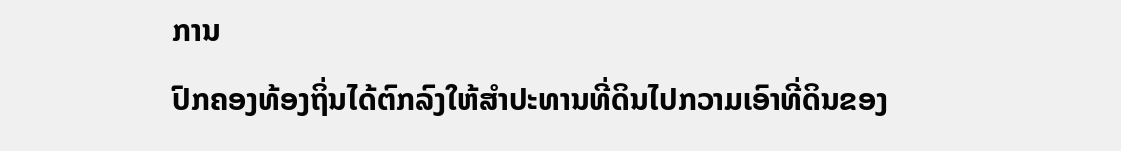ການ
ປົກຄອງທ້ອງຖິ່ນໄດ້ຕົກລົງໃຫ້ສໍາປະທານທີ່ດິນໄປກວາມເອົາທີ່ດິນຂອງ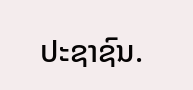ປະຊາຊົນ.